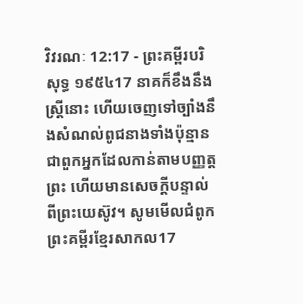វិវរណៈ 12:17 - ព្រះគម្ពីរបរិសុទ្ធ ១៩៥៤17 នាគក៏ខឹងនឹងស្ត្រីនោះ ហើយចេញទៅច្បាំងនឹងសំណល់ពូជនាងទាំងប៉ុន្មាន ជាពួកអ្នកដែលកាន់តាមបញ្ញត្តព្រះ ហើយមានសេចក្ដីបន្ទាល់ពីព្រះយេស៊ូវ។ សូមមើលជំពូកព្រះគម្ពីរខ្មែរសាកល17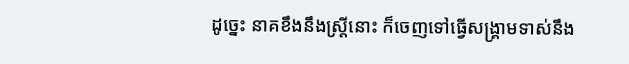ដូច្នេះ នាគខឹងនឹងស្ត្រីនោះ ក៏ចេញទៅធ្វើសង្គ្រាមទាស់នឹង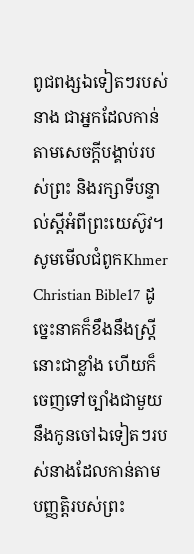ពូជពង្សឯទៀតៗរបស់នាង ជាអ្នកដែលកាន់តាមសេចក្ដីបង្គាប់របស់ព្រះ និងរក្សាទីបន្ទាល់ស្ដីអំពីព្រះយេស៊ូវ។ សូមមើលជំពូកKhmer Christian Bible17 ដូច្នេះនាគក៏ខឹងនឹងស្រ្ដីនោះជាខ្លាំង ហើយក៏ចេញទៅច្បាំងជាមួយនឹងកូនចៅឯទៀតៗរបស់នាងដែលកាន់តាមបញ្ញត្ដិរបស់ព្រះ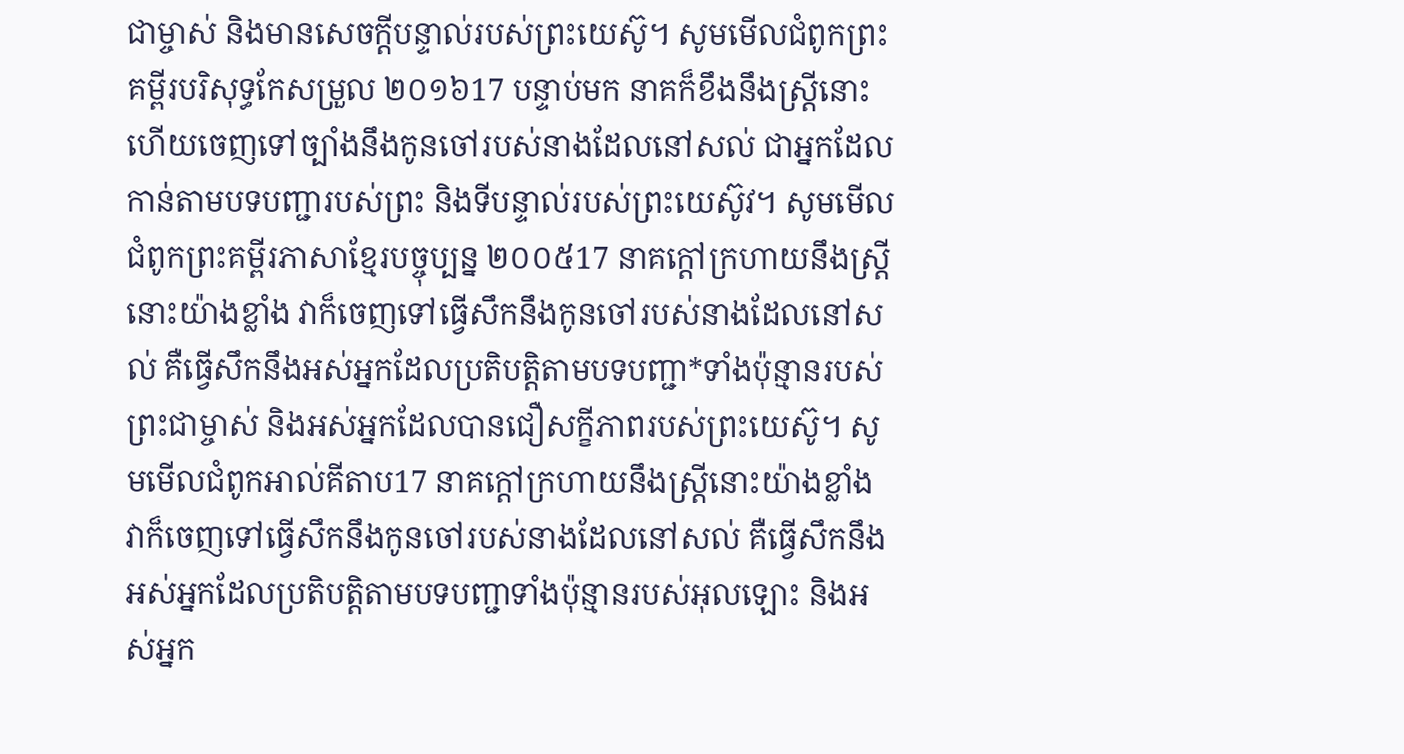ជាម្ចាស់ និងមានសេចក្ដីបន្ទាល់របស់ព្រះយេស៊ូ។ សូមមើលជំពូកព្រះគម្ពីរបរិសុទ្ធកែសម្រួល ២០១៦17 បន្ទាប់មក នាគក៏ខឹងនឹងស្ត្រីនោះ ហើយចេញទៅច្បាំងនឹងកូនចៅរបស់នាងដែលនៅសល់ ជាអ្នកដែលកាន់តាមបទបញ្ជារបស់ព្រះ និងទីបន្ទាល់របស់ព្រះយេស៊ូវ។ សូមមើលជំពូកព្រះគម្ពីរភាសាខ្មែរបច្ចុប្បន្ន ២០០៥17 នាគក្ដៅក្រហាយនឹងស្ត្រីនោះយ៉ាងខ្លាំង វាក៏ចេញទៅធ្វើសឹកនឹងកូនចៅរបស់នាងដែលនៅសល់ គឺធ្វើសឹកនឹងអស់អ្នកដែលប្រតិបត្តិតាមបទបញ្ជា*ទាំងប៉ុន្មានរបស់ព្រះជាម្ចាស់ និងអស់អ្នកដែលបានជឿសក្ខីភាពរបស់ព្រះយេស៊ូ។ សូមមើលជំពូកអាល់គីតាប17 នាគក្ដៅក្រហាយនឹងស្ដ្រីនោះយ៉ាងខ្លាំង វាក៏ចេញទៅធ្វើសឹកនឹងកូនចៅរបស់នាងដែលនៅសល់ គឺធ្វើសឹកនឹងអស់អ្នកដែលប្រតិបត្ដិតាមបទបញ្ជាទាំងប៉ុន្មានរបស់អុលឡោះ និងអស់អ្នក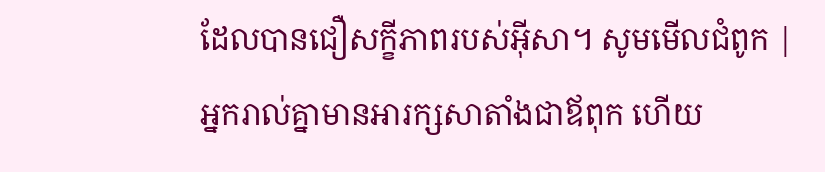ដែលបានជឿសក្ខីភាពរបស់អ៊ីសា។ សូមមើលជំពូក |
អ្នករាល់គ្នាមានអារក្សសាតាំងជាឪពុក ហើយ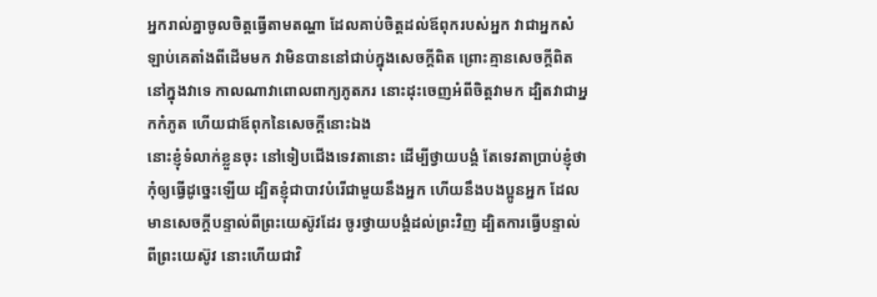អ្នករាល់គ្នាចូលចិត្តធ្វើតាមតណ្ហា ដែលគាប់ចិត្តដល់ឪពុករបស់អ្នក វាជាអ្នកសំឡាប់គេតាំងពីដើមមក វាមិនបាននៅជាប់ក្នុងសេចក្ដីពិត ព្រោះគ្មានសេចក្ដីពិតនៅក្នុងវាទេ កាលណាវាពោលពាក្យភូតភរ នោះដុះចេញអំពីចិត្តវាមក ដ្បិតវាជាអ្នកកំភូត ហើយជាឪពុកនៃសេចក្ដីនោះឯង
នោះខ្ញុំទំលាក់ខ្លួនចុះ នៅទៀបជើងទេវតានោះ ដើម្បីថ្វាយបង្គំ តែទេវតាប្រាប់ខ្ញុំថា កុំឲ្យធ្វើដូច្នេះឡើយ ដ្បិតខ្ញុំជាបាវបំរើជាមួយនឹងអ្នក ហើយនឹងបងប្អូនអ្នក ដែលមានសេចក្ដីបន្ទាល់ពីព្រះយេស៊ូវដែរ ចូរថ្វាយបង្គំដល់ព្រះវិញ ដ្បិតការធ្វើបន្ទាល់ពីព្រះយេស៊ូវ នោះហើយជាវិ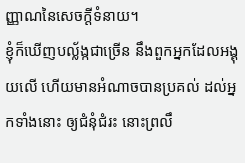ញ្ញាណនៃសេចក្ដីទំនាយ។
ខ្ញុំក៏ឃើញបល្ល័ង្កជាច្រើន នឹងពួកអ្នកដែលអង្គុយលើ ហើយមានអំណាចបានប្រគល់ ដល់អ្នកទាំងនោះ ឲ្យជំនុំជំរះ នោះព្រលឹ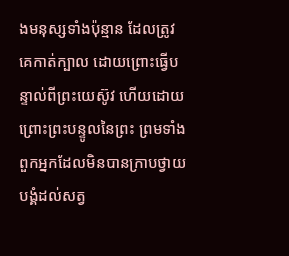ងមនុស្សទាំងប៉ុន្មាន ដែលត្រូវគេកាត់ក្បាល ដោយព្រោះធ្វើបន្ទាល់ពីព្រះយេស៊ូវ ហើយដោយព្រោះព្រះបន្ទូលនៃព្រះ ព្រមទាំងពួកអ្នកដែលមិនបានក្រាបថ្វាយបង្គំដល់សត្វ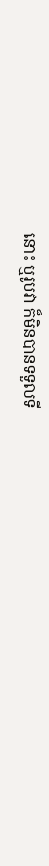នោះ ឬរូបវា ក៏មិនបានទទួលទី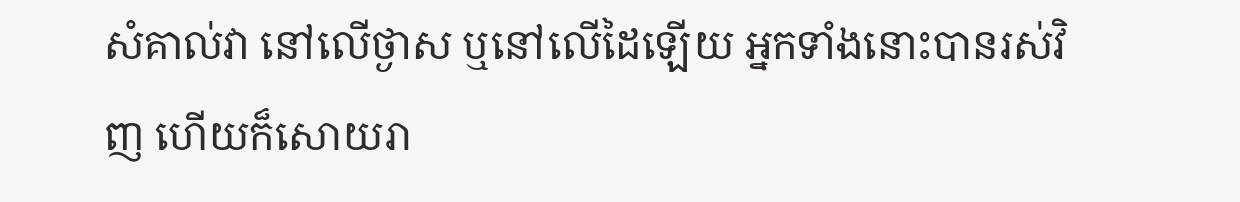សំគាល់វា នៅលើថ្ងាស ឬនៅលើដៃឡើយ អ្នកទាំងនោះបានរស់វិញ ហើយក៏សោយរា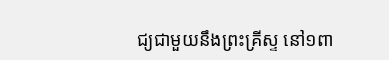ជ្យជាមួយនឹងព្រះគ្រីស្ទ នៅ១ពា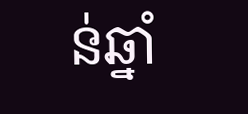ន់ឆ្នាំ